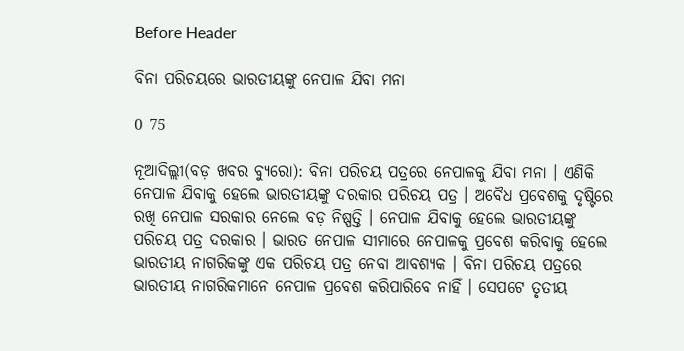Before Header

ବିନା ପରିଚୟରେ ଭାରତୀୟଙ୍କୁ ନେପାଳ ଯିବା ମନା

0 75

ନୂଆଦିଲ୍ଲୀ(ବଡ଼ ଖବର ବ୍ୟୁରୋ): ବିନା ପରିଚୟ ପତ୍ରରେ ନେପାଳକୁ ଯିବା ମନା । ଏଣିକି ନେପାଳ ଯିବାକୁ ହେଲେ ଭାରତୀୟଙ୍କୁ ଦରକାର ପରିଚୟ ପତ୍ର । ଅବୈଧ ପ୍ରବେଶକୁ ଦୃଷ୍ଟିରେ ରଖି ନେପାଳ ସରକାର ନେଲେ ବଡ଼ ନିଷ୍ପତ୍ତି । ନେପାଳ ଯିବାକୁ ହେଲେ ଭାରତୀୟଙ୍କୁ ପରିଚୟ ପତ୍ର ଦରକାର । ଭାରତ ନେପାଳ ସୀମାରେ ନେପାଳକୁ ପ୍ରବେଶ କରିବାକୁ ହେଲେ ଭାରତୀୟ ନାଗରିକଙ୍କୁ ଏକ ପରିଚୟ ପତ୍ର ନେବା ଆବଶ୍ୟକ । ବିନା ପରିଚୟ ପତ୍ରରେ ଭାରତୀୟ ନାଗରିକମାନେ ନେପାଳ ପ୍ରବେଶ କରିପାରିବେ ନାହିଁ । ସେପଟେ ତୃତୀୟ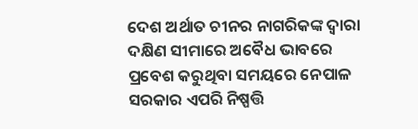ଦେଶ ଅର୍ଥାତ ଚୀନର ନାଗରିକଙ୍କ ଦ୍ୱାରା ଦକ୍ଷିଣ ସୀମାରେ ଅବୈଧ ଭାବରେ ପ୍ରବେଶ କରୁଥିବା ସମୟରେ ନେପାଳ ସରକାର ଏପରି ନିଷ୍ପତ୍ତି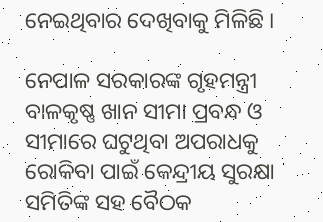ନେଇଥିବାର ଦେଖିବାକୁ ମିଳିଛି ।

ନେପାଳ ସରକାରଙ୍କ ଗୃହମନ୍ତ୍ରୀ ବାଳକୃଷ୍ଣ ଖାନ ସୀମା ପ୍ରବନ୍ଧ ଓ ସୀମାରେ ଘଟୁଥିବା ଅପରାଧକୁ ରୋକିବା ପାଇଁ କେନ୍ଦ୍ରୀୟ ସୁରକ୍ଷା ସମିତିଙ୍କ ସହ ବୈଠକ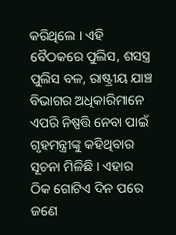କରିଥିଲେ । ଏହି ବୈଠକରେ ପୁଲିସ, ଶସସ୍ତ୍ର ପୁଲିସ ବଳ, ରାଷ୍ଟ୍ରୀୟ ଯାଞ୍ଚ ବିଭାଗର ଅଧିକାରିମାନେ ଏପରି ନିଷ୍ପତ୍ତି ନେବା ପାଇଁ ଗୃହମନ୍ତ୍ରୀଙ୍କୁ କହିଥିବାର ସୂଚନା ମିଳିଛି । ଏହାର ଠିକ ଗୋଟିଏ ଦିନ ପରେ ଜଣେ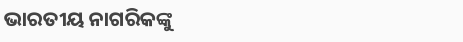ଭାରତୀୟ ନାଗରିକଙ୍କୁ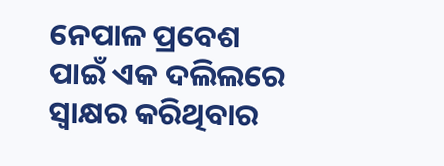ନେପାଳ ପ୍ରବେଶ ପାଇଁ ଏକ ଦଲିଲରେ ସ୍ୱାକ୍ଷର କରିଥିବାର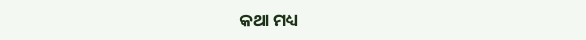କଥା ମଧ୍ୟ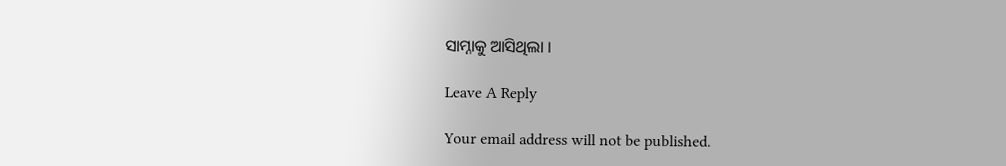ସାମ୍ନାକୁ ଆସିଥିଲା ।

Leave A Reply

Your email address will not be published.